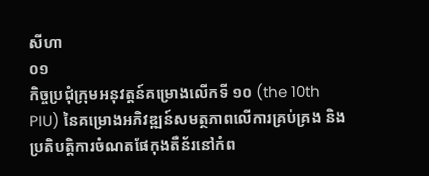សីហា
០១
កិច្ចប្រជុំក្រុមអនុវត្តន៍គម្រោងលើកទី ១០ (the 10th PIU) នៃគម្រោងអភិវឌ្ឍន៍សមត្ថភាពលើការគ្រប់គ្រង និងប្រតិបត្តិការចំណតផែកុងតឺន័រនៅកំព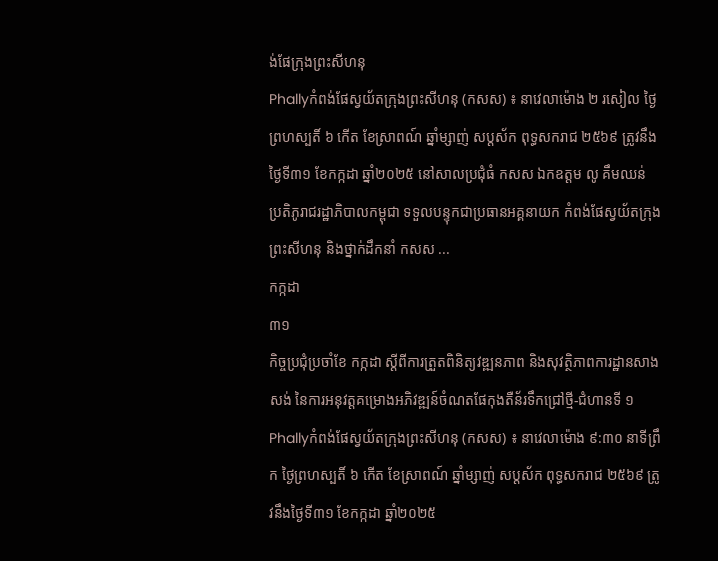ង់ផែក្រុងព្រះសីហនុ
Phallyកំពង់ផែស្វយ័តក្រុងព្រះសីហនុ (កសស) ៖ នាវេលាម៉ោង ២ រសៀល ថ្ងៃព្រហស្បតិ៍ ៦ កើត ខែស្រាពណ៍ ឆ្នាំម្សាញ់ សប្តស័ក ពុទ្ធសករាជ ២៥៦៩ ត្រូវនឹងថ្ងៃទី៣១ ខែកក្កដា ឆ្នាំ២០២៥ នៅសាលប្រជុំធំ កសស ឯកឧត្តម លូ គឹមឈន់ ប្រតិភូរាជរដ្ឋាភិបាលកម្ពុជា ទទួលបន្ទុកជាប្រធានអគ្គនាយក កំពង់ផែស្វយ័តក្រុងព្រះសីហនុ និងថ្នាក់ដឹកនាំ កសស ...
កក្កដា
៣១
កិច្ចប្រជុំប្រចាំខែ កក្កដា ស្តីពីការត្រួតពិនិត្យវឌ្ឍនភាព និងសុវត្ថិភាពការដ្ឋានសាងសង់ នៃការអនុវត្តគម្រោងអភិវឌ្ឍន៍ចំណតផែកុងតឺន័រទឹកជ្រៅថ្មី-ជំហានទី ១
Phallyកំពង់ផែស្វយ័តក្រុងព្រះសីហនុ (កសស) ៖ នាវេលាម៉ោង ៩:៣០ នាទីព្រឹក ថ្ងៃព្រហស្បតិ៍ ៦ កើត ខែស្រាពណ៍ ឆ្នាំម្សាញ់ សប្តស័ក ពុទ្ធសករាជ ២៥៦៩ ត្រូវនឹងថ្ងៃទី៣១ ខែកក្កដា ឆ្នាំ២០២៥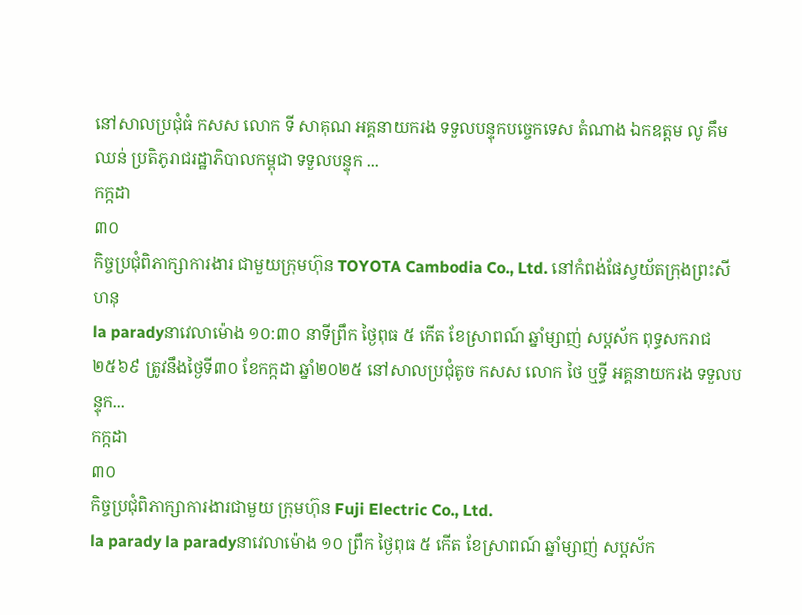នៅសាលប្រជុំធំ កសស លោក ទី សាគុណ អគ្គនាយករង ទទួលបន្ទុកបច្ចេកទេស តំណាង ឯកឧត្តម លូ គឹមឈន់ ប្រតិភូរាជរដ្ឋាភិបាលកម្ពុជា ទទួលបន្ទុក ...
កក្កដា
៣០
កិច្ចប្រជុំពិភាក្សាការងារ ជាមួយក្រុមហ៊ុន TOYOTA Cambodia Co., Ltd. នៅកំពង់ផែស្វយ័តក្រុងព្រះសីហនុ
la paradyនាវេលាម៉ោង ១០:៣០ នាទីព្រឹក ថ្ងៃពុធ ៥ កើត ខែស្រាពណ៍ ឆ្នាំម្សាញ់ សប្តស័ក ពុទ្ធសករាជ ២៥៦៩ ត្រូវនឹងថ្ងៃទី៣០ ខែកក្កដា ឆ្នាំ២០២៥ នៅសាលប្រជុំតូច កសស លោក ថៃ ឬទ្ធី អគ្គនាយករង ទទួលបន្ទុក...
កក្កដា
៣០
កិច្ចប្រជុំពិភាក្សាការងារជាមួយ ក្រុមហ៊ុន Fuji Electric Co., Ltd.
la parady la paradyនាវេលាម៉ោង ១០ ព្រឹក ថ្ងៃពុធ ៥ កើត ខែស្រាពណ៍ ឆ្នាំម្សាញ់ សប្តស័ក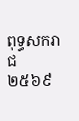ពុទ្ធសករាជ ២៥៦៩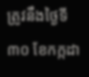ត្រូវនឹងថ្ងៃទី៣០ ខែកក្កដា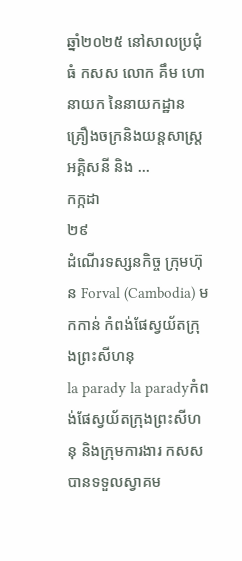ឆ្នាំ២០២៥ នៅសាលប្រជុំធំ កសស លោក គឹម ហោ នាយក នៃនាយកដ្ឋាន គ្រឿងចក្រនិងយន្តសាស្ត្រអគ្គិសនី និង ...
កក្កដា
២៩
ដំណើរទស្សនកិច្ច ក្រុមហ៊ុន Forval (Cambodia) មកកាន់ កំពង់ផែស្វយ័តក្រុងព្រះសីហនុ
la parady la paradyកំពង់ផែស្វយ័តក្រុងព្រះសីហនុ និងក្រុមការងារ កសស បានទទួលស្វាគម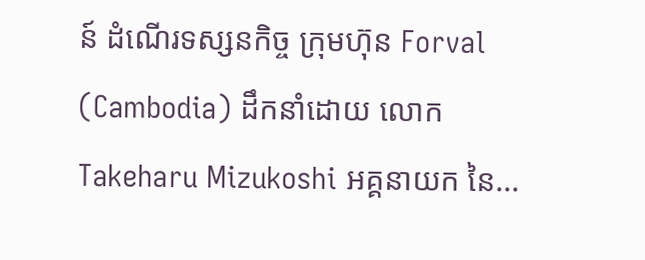ន៍ ដំណើរទស្សនកិច្ច ក្រុមហ៊ុន Forval (Cambodia) ដឹកនាំដោយ លោក Takeharu Mizukoshi អគ្គនាយក នៃ...